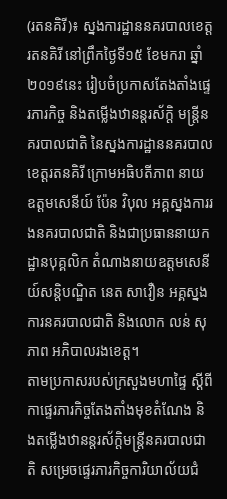(រតនគិរី)៖ ស្នងការដ្ឋាននគរបាលខេត្តរតនគិរី នៅព្រឹកថ្ងៃទី១៥ ខែមករា ឆ្នាំ២០១៩នេះ រៀបចំប្រកាសតែងតាំងផ្ទេរភារកិច្ច និងតម្លើងឋានន្តរស័ក្តិ មន្រ្តីនគរបាលជាតិ នៃស្នងការដ្ឋាននគរបាល ខេត្តរតនគិរី ក្រោមអធិបតីភាព នាយឧត្តមសេនីយ៍ ប៉ែន វិបុល អគ្គស្នងការរងនគរបាលជាតិ និងជាប្រធាននាយកដ្ឋានបុគ្គលិក តំណាងនាយឧត្តមសេនីយ៍សន្តិបណ្ឌិត នេត សាវឿន អគ្គស្នងការនគរបាលជាតិ និងលោក លន់ សុភាព អភិបាលរងខេត្ត។
តាមប្រកាសរបស់ក្រសួងមហាផ្ទៃ ស្តីពីកាផ្ទេរភារកិច្ចតែងតាំងមុខតំណែង និងតម្លើងឋានន្តរស័ក្តិមន្រ្តីនគរបាលជាតិ សម្រេចផ្ទេរភារកិច្ចការិយាល័យជំ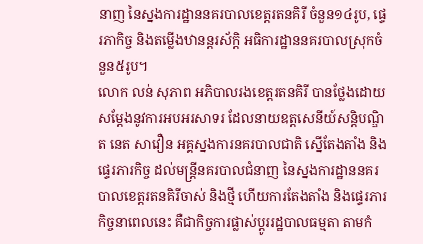នាញ នៃស្នងការដ្ឋាននគរបាលខេត្តរតនគិរី ចំនួន១៤រូប, ផ្ទេរភាកិច្ច និងតម្លើងឋានន្តរស័ក្តិ អធិការដ្ឋាននគរបាលស្រុកចំនួន៥រូប។
លោក លន់ សុភាព អភិបាលរងខេត្តរតនគិរី បានថ្លែងដោយសម្តែងនូវការអបអរសាទរ ដែលនាយឧត្តសេនីយ៍សន្តិបណ្ឌិត នេត សាវឿន អគ្គស្នងការនគរបាលជាតិ ស្នើតែងតាំង និងផ្ទេរភារកិច្ច ដល់មន្រ្តីនគរបាលជំនាញ នៃស្នងការដ្ឋាននគរបាលខេត្តរតនគិរីចាស់ និងថ្មី ហើយការតែងតាំង និងផ្ទេរភារកិច្ចនាពេលនេះ គឺជាកិច្ចការផ្លាស់ប្តូររដ្ឋបាលធម្មតា តាមកំ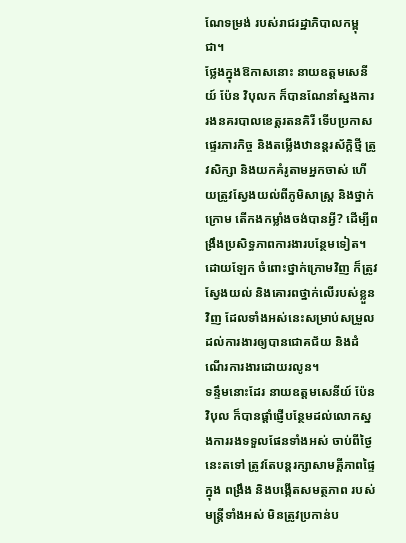ណែទម្រង់ របស់រាជរដ្ឋាភិបាលកម្ពុជា។
ថ្លែងក្នុងឱកាសនោះ នាយឧត្តមសេនីយ៍ ប៉ែន វិបុលក ក៏បានណែនាំស្នងការរងនគរបាលខេត្តរតនគិរី ទើបប្រកាសផ្ទេរភារកិច្ច និងតម្លើងឋានន្តរស័ក្តិថ្មី ត្រូវសិក្សា និងយកគំរូតាមអ្នកចាស់ ហើយត្រូវស្វែងយល់ពីភូមិសាស្ត្រ និងថ្នាក់ក្រោម តើកងកម្លាំងចង់បានអ្វី? ដើម្បីពង្រឹងប្រសិទ្ធភាពការងារបន្ថែមទៀត។ ដោយឡែក ចំពោះថ្នាក់ក្រោមវិញ ក៏ត្រូវស្វែងយល់ និងគោរពថ្នាក់លើរបស់ខ្លួនវិញ ដែលទាំងអស់នេះសម្រាប់សម្រួលដល់ការងារឲ្យបានជោគជ័យ និងដំណើរការងារដោយរលូន។
ទន្ទឹមនោះដែរ នាយឧត្តមសេនីយ៍ ប៉ែន វិបុល ក៏បានផ្ដាំផ្ញើបន្ថែមដល់លោកស្នងការរងទទួលផែនទាំងអស់ ចាប់ពីថ្ងៃនេះតទៅ ត្រូវតែបន្ដរក្សាសាមគ្គីភាពផ្ទៃក្នុង ពង្រឹង និងបង្កើតសមត្ថភាព របស់មន្ដ្រីទាំងអស់ មិនត្រូវប្រកាន់ប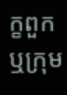ក្ខពួក ឬក្រុម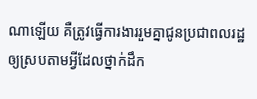ណាឡើយ គឺត្រូវធ្វើការងាររួមគ្នាជូនប្រជាពលរដ្ឋ ឲ្យស្របតាមអ្វីដែលថ្នាក់ដឹក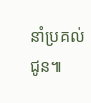នាំប្រគល់ជូន៕